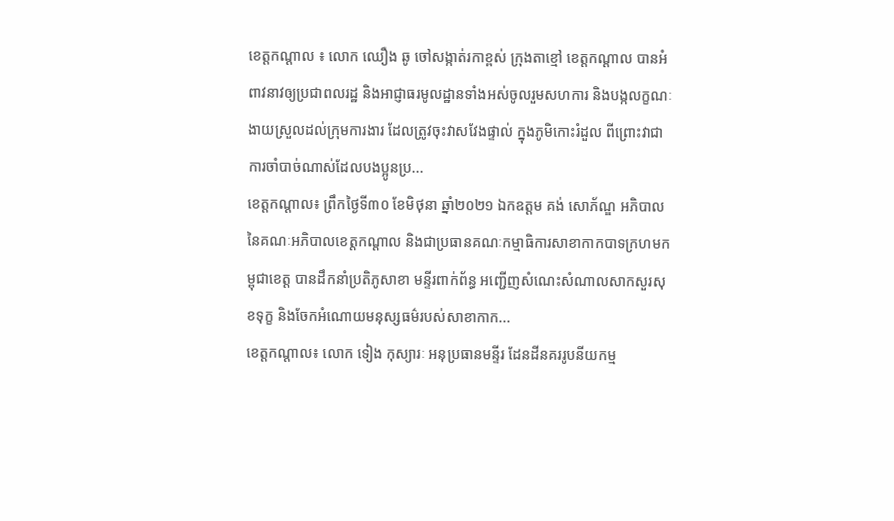ខេត្តកណ្តាល ៖ លោក ឈឿង ឆូ ចៅសង្កាត់រកាខ្ពស់ ក្រុងតាខ្មៅ ខេត្តកណ្ដាល បានអំពាវនាវឲ្យប្រជាពលរដ្ឋ និងអាជ្ញាធរមូលដ្ឋានទាំងអស់ចូលរួមសហការ និងបង្កលក្ខណៈងាយស្រួលដល់ក្រុមការងារ ដែលត្រូវចុះវាសវែងផ្ទាល់ ក្នុងភូមិកោះរំដួល ពីព្រោះវាជាការចាំបាច់ណាស់ដែលបងប្អូនប្រ...
ខេត្តកណ្ដាល៖ ព្រឹកថ្ងៃទី៣០ ខែមិថុនា ឆ្នាំ២០២១ ឯកឧត្តម គង់ សោភ័ណ្ឌ អភិបាល នៃគណៈអភិបាលខេត្តកណ្ដាល និងជាប្រធានគណៈកម្មាធិការសាខាកាកបាទក្រហមកម្ពុជាខេត្ត បានដឹកនាំប្រតិភូសាខា មន្ទីរពាក់ព័ន្ធ អញ្ជើញសំណេះសំណាលសាកសួរសុខទុក្ខ និងចែកអំណោយមនុស្សធម៌របស់សាខាកាក...
ខេត្តកណ្តាល៖ លោក ទៀង កុស្យារៈ អនុប្រធានមន្ទីរ ដែនដីនគររូបនីយកម្ម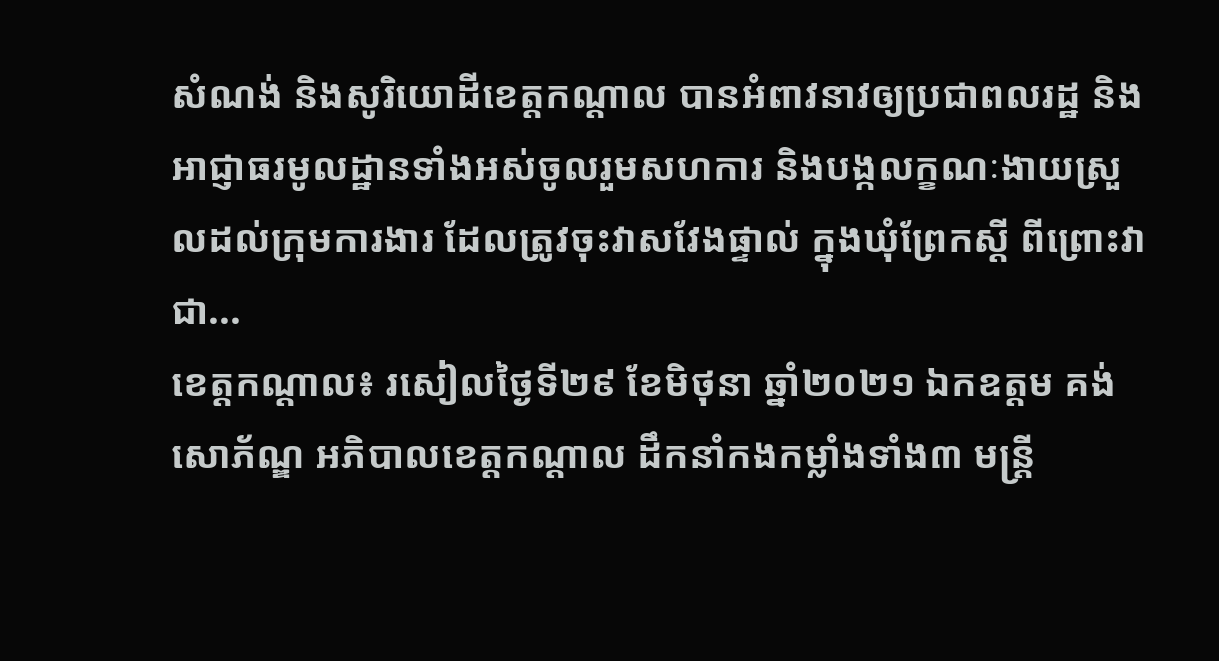សំណង់ និងសូរិយោដីខេត្តកណ្ដាល បានអំពាវនាវឲ្យប្រជាពលរដ្ឋ និងអាជ្ញាធរមូលដ្ឋានទាំងអស់ចូលរួមសហការ និងបង្កលក្ខណៈងាយស្រួលដល់ក្រុមការងារ ដែលត្រូវចុះវាសវែងផ្ទាល់ ក្នុងឃុំព្រែកស្តី ពីព្រោះវាជា...
ខេត្តកណ្តាល៖ រសៀលថ្ងៃទី២៩ ខែមិថុនា ឆ្នាំ២០២១ ឯកឧត្ដម គង់ សោភ័ណ្ឌ អភិបាលខេត្តកណ្ដាល ដឹកនាំកងកម្លាំងទាំង៣ មន្ត្រី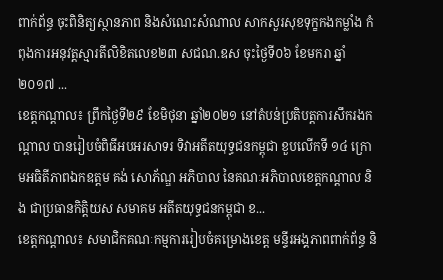ពាក់ព័ន្ធ ចុះពិនិត្យស្ថានភាព និងសំណេះសំណាល សាកសួរសុខទុក្ខកងកម្លាំង កំពុងការអនុវត្តស្មារតីលិខិតលេខ២៣ សជណ.ឧស ចុះថ្ងៃទី០៦ ខែមករា ឆ្នាំ២០១៧ ...
ខេត្តកណ្តាល៖ ព្រឹកថ្ងៃទី២៩ ខែមិថុនា ឆ្នាំ២០២១ នៅតំបន់ប្រតិបត្តការសឹករងកណ្តាល បានរៀបចំពិធីអបអរសាទរ ទិវាអតីតយុទ្ធជនកម្ពុជា ខួបលើកទី ១៤ ក្រោមអធិតីភាពឯកឧត្តម គង់ សោភ័ណ្ឌ អភិបាល នៃគណៈអភិបាលខេត្តកណ្តាល និង ជាប្រធានកិត្តិយស សមាគម អតីតយុទ្ធជនកម្ពុជា ខ...
ខេត្តកណ្ដាល៖ សមាជិកគណៈកម្មការរៀបចំគម្រោងខេត្ត មន្ទីរអង្គភាពពាក់ព័ន្ធ និ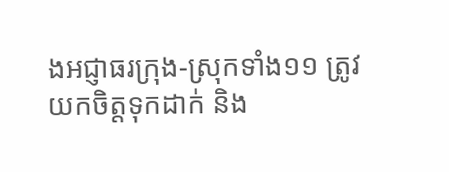ងអជ្ញាធរក្រុង-ស្រុកទាំង១១ ត្រូវយកចិត្តទុកដាក់ និង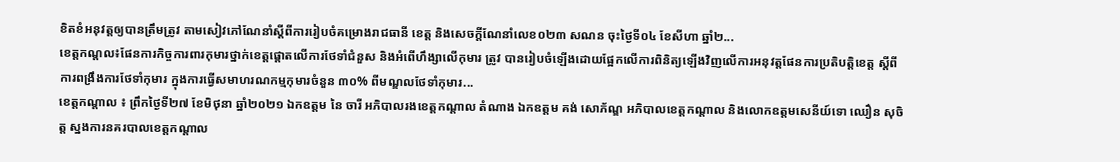ខិតខំអនុវត្តឲ្យបានត្រឹមត្រូវ តាមសៀវភៅណែនាំស្តីពីការរៀបចំគម្រោងរាជធានី ខេត្ត និងសេចក្ដីណែនាំលេខ០២៣ សណន ចុះថ្ងៃទី០៤ ខែសីហា ឆ្នាំ២...
ខេត្តកណ្តល៖ផែនការកិច្ចការពារកុមារថ្នាក់ខេត្តផ្តោតលើការថែទាំជំនួស និងអំពើហឹង្សាលើកុមារ ត្រូវ បានរៀបចំឡើងដោយផ្អែកលើការពិនិត្យឡើងវិញលើការអនុវត្តផែនការប្រតិបត្តិខេត្ត ស្តីពី ការពង្រឹងការថែទាំកុមារ ក្នុងការធ្វើសមាហរណកម្មកុមារចំនួន ៣០% ពីមណ្ឌលថែទាំកុមារ...
ខេត្តកណ្តាល ៖ ព្រឹកថ្ងៃទី២៧ ខែមិថុនា ឆ្នាំ២០២១ ឯកឧត្ដម នៃ ចារី អភិបាលរងខេត្តកណ្ដាល តំណាង ឯកឧត្ដម គង់ សោភ័ណ្ឌ អភិបាលខេត្តកណ្ដាល និងលោកឧត្តមសេនីយ៍ទោ ឈឿន សុចិត្ត ស្នងការនគរបាលខេត្តកណ្តាល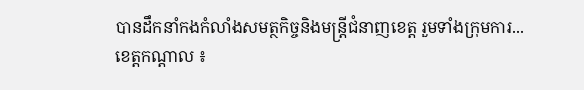បានដឹកនាំកងកំលាំងសមត្ថកិច្ចនិងមន្ត្រីជំនាញខេត្ត រួមទាំងក្រុមការ...
ខេត្តកណ្តាល ៖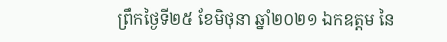ព្រឹកថ្ងៃទី២៥ ខែមិថុនា ឆ្នាំ២០២១ ឯកឧត្ដម នៃ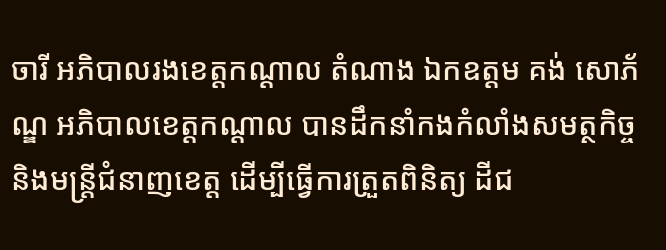ចារី អភិបាលរងខេត្តកណ្ដាល តំណាង ឯកឧត្ដម គង់ សោភ័ណ្ឌ អភិបាលខេត្តកណ្ដាល បានដឹកនាំកងកំលាំងសមត្ថកិច្ចនិងមន្ត្រីជំនាញខេត្ត ដើម្បីធ្វើការត្រួតពិនិត្យ ដីជ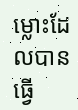ម្លោះដែលបានធ្វើ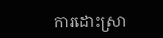ការដោះស្រា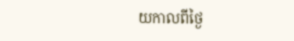យកាលពីថ្ងៃ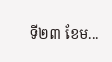ទី២៣ ខែម...